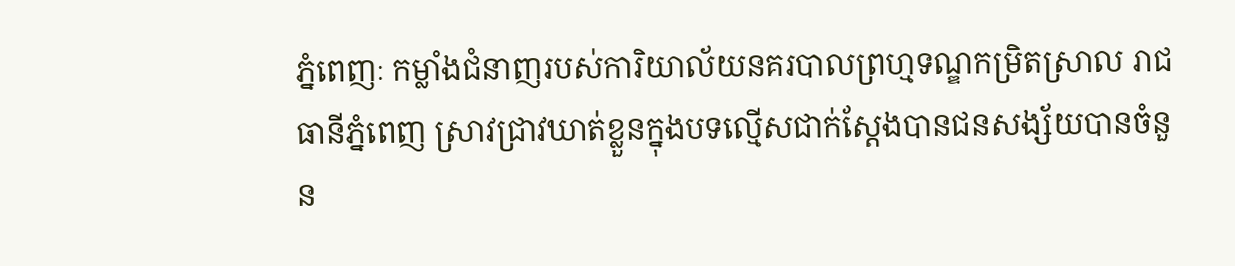ភ្នំពេញៈ កម្លាំងជំនាញរបស់ការិយាល័យនគរបាលព្រហ្មទណ្ឌកម្រិតស្រាល រាជធានីភ្នំពេញ ស្រាវជ្រាវឃាត់ខ្លួនក្នុងបទល្មើសជាក់ស្តែងបានជនសង្ស័យបានចំនួន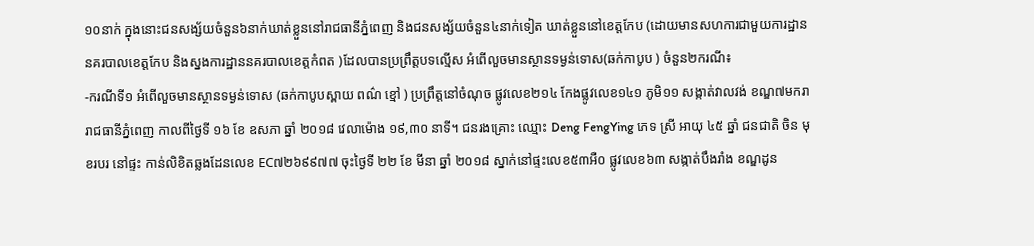១០នាក់ ក្នុងនោះជនសង្ស័យចំនួន៦នាក់ឃាត់ខ្លួននៅរាជធានីភ្នំពេញ និងជនសង្ស័យចំនួន៤នាក់ទៀត ឃាត់ខ្លួននៅខេត្តកែប (ដោយមានសហការជាមួយការដ្ឋាននគរបាលខេត្តកែប និងស្នងការដ្ឋាននគរបាលខេត្តកំពត )ដែលបានប្រព្រឹត្តបទល្មើស អំពើលួចមានស្ថានទម្ងន់ទោស(ឆក់កាបូប ) ចំនួន២ករណី៖
-ករណីទី១ អំពើលួចមានស្ថានទម្ងន់ទោស (ឆក់កាបូបស្ពាយ ពណ៌ ខ្មៅ ) ប្រព្រឹត្តនៅចំណុច ផ្លូវលេខ២១៤ កែងផ្លូវលេខ១៤១ ភូមិ១១ សង្កាត់វាលវង់ ខណ្ឌ៧មករា រាជធានីភ្នំពេញ កាលពីថ្ងៃទី ១៦ ខែ ឧសភា ឆ្នាំ ២០១៨ វេលាម៉ោង ១៩,៣០ នាទី។ ជនរងគ្រោះ ឈ្មោះ Deng FengYing ភេទ ស្រី អាយុ ៤៥ ឆ្នាំ ជនជាតិ ចិន មុខរបរ នៅផ្ទះ កាន់លិខិតឆ្លងដែនលេខ EC៧២៦៩៩៧៧ ចុះថ្ងៃទី ២២ ខែ មីនា ឆ្នាំ ២០១៨ ស្នាក់នៅផ្ទះលេខ៥៣អឺ០ ផ្លូវលេខ៦៣ សង្កាត់បឹងរាំង ខណ្ឌដូន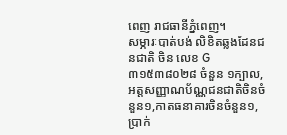ពេញ រាជធានីភ្នំពេញ។
សម្ភារៈបាត់បង់ លិខិតឆ្លងដែនជនជាតិ ចិន លេខ G៣១៥៣៨០២៨ ចំនួន ១ក្បាល,អត្តសញ្ញាណប័ណ្ណជនជាតិចិនចំនួន១,កាតធនាគារចិនចំនួន១, ប្រាក់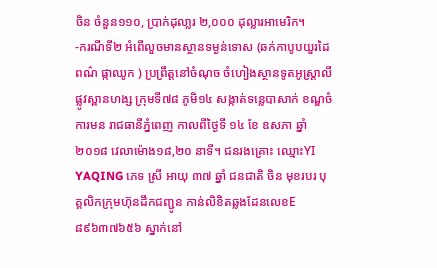ចិន ចំនួន១១០, ប្រាក់ដុលា្លរ ២,០០០ ដុល្លារអាមេរិក។
-ករណីទី២ អំពើលួចមានស្ថានទម្ងន់ទោស (ឆក់កាបូបយួរដៃ ពណ៌ ផ្កាឈូក ) ប្រព្រឹត្តនៅចំណុច ចំហៀងស្ថានទូតអូស្ត្រាលី ផ្លូវស្ពានហង្ស ក្រុមទី៧៨ ភូមិ១៤ សង្កាត់ទន្លេបាសាក់ ខណ្ឌចំការមន រាជធានីភ្នំពេញ កាលពីថ្ងៃទី ១៤ ខែ ឧសភា ឆ្នាំ ២០១៨ វេលាម៉ោង១៨,២០ នាទី។ ជនរងគ្រោះ ឈ្មោះYI YAQING ភេទ ស្រី អាយុ ៣៧ ឆ្នាំ ជនជាតិ ចិន មុខរបរ បុគ្គលិកក្រុមហ៊ុនដឹកជញ្ជូន កាន់លិខិតឆ្លងដែនលេខE៨៩៦៣៧៦៥៦ ស្នាក់នៅ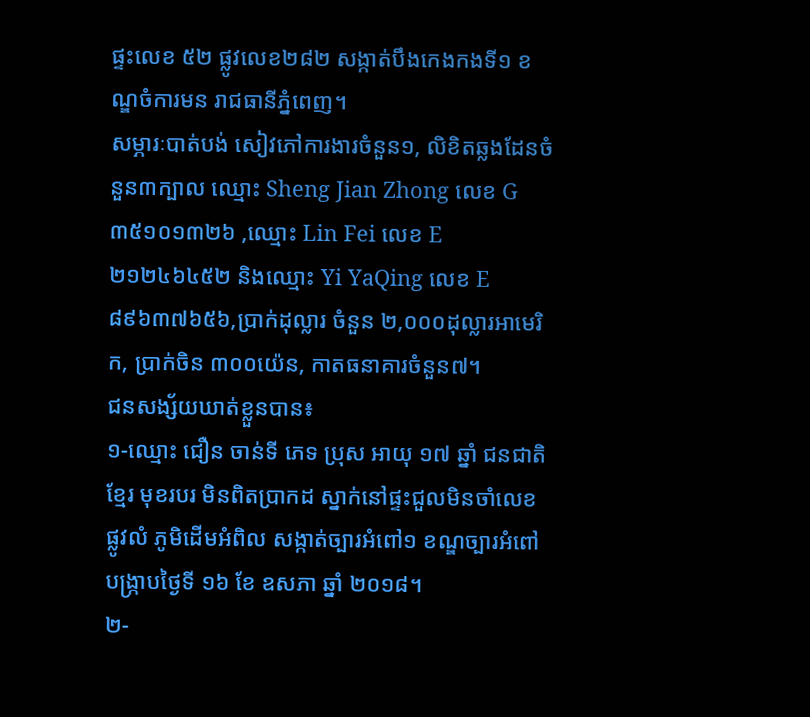ផ្ទះលេខ ៥២ ផ្លូវលេខ២៨២ សង្កាត់បឹងកេងកងទី១ ខណ្ឌចំការមន រាជធានីភ្នំពេញ។
សម្ភារៈបាត់បង់ សៀវភៅការងារចំនួន១, លិខិតឆ្លងដែនចំនួន៣ក្បាល ឈ្មោះ Sheng Jian Zhong លេខ G ៣៥១០១៣២៦ ,ឈ្មោះ Lin Fei លេខ E២១២៤៦៤៥២ និងឈ្មោះ Yi YaQing លេខ E៨៩៦៣៧៦៥៦,ប្រាក់ដុល្លារ ចំនួន ២,០០០ដុល្លារអាមេរិក, ប្រាក់ចិន ៣០០យ៉េន, កាតធនាគារចំនួន៧។
ជនសង្ស័យឃាត់ខ្លួនបាន៖
១-ឈ្មោះ ជឿន ចាន់ទី ភេទ ប្រុស អាយុ ១៧ ឆ្នាំ ជនជាតិ ខ្មែរ មុខរបរ មិនពិតប្រាកដ ស្នាក់នៅផ្ទះជួលមិនចាំលេខ ផ្លូវលំ ភូមិដើមអំពិល សង្កាត់ច្បារអំពៅ១ ខណ្ឌច្បារអំពៅ បង្ក្រាបថ្ងៃទី ១៦ ខែ ឧសភា ឆ្នាំ ២០១៨។
២-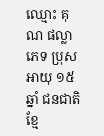ឈ្មោះ គុណ ផល្លា ភេទ ប្រុស អាយុ ១៥ ឆ្នាំ ជនជាតិ ខ្មែ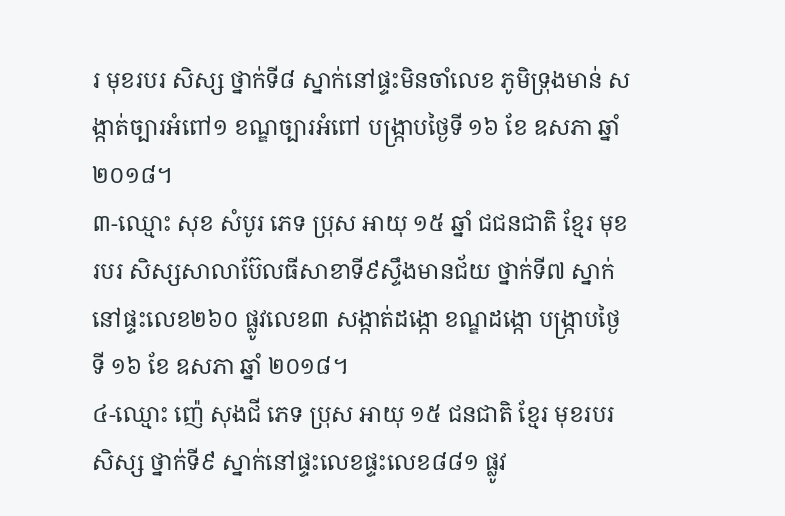រ មុខរបរ សិស្ស ថ្នាក់ទី៨ ស្នាក់នៅផ្ទះមិនចាំលេខ ភូមិទ្រុងមាន់ សង្កាត់ច្បារអំពៅ១ ខណ្ឌច្បារអំពៅ បង្ក្រាបថ្ងៃទី ១៦ ខែ ឧសភា ឆ្នាំ ២០១៨។
៣-ឈ្មោះ សុខ សំបូរ ភេទ ប្រុស អាយុ ១៥ ឆ្នាំ ជជនជាតិ ខ្មែរ មុខរបរ សិស្សសាលាប៊ែលធីសាខាទី៩ស្ទឹងមានជ័យ ថ្នាក់ទី៧ ស្នាក់នៅផ្ទះលេខ២៦០ ផ្លូវលេខ៣ សង្កាត់ដង្កោ ខណ្ឌដង្កោ បង្ក្រាបថ្ងៃទី ១៦ ខែ ឧសភា ឆ្នាំ ២០១៨។
៤-ឈ្មោះ ញ៉េ សុងជី ភេទ ប្រុស អាយុ ១៥ ជនជាតិ ខ្មែរ មុខរបរ សិស្ស ថ្នាក់ទី៩ ស្នាក់នៅផ្ទះលេខផ្ទះលេខ៨៨១ ផ្លូវ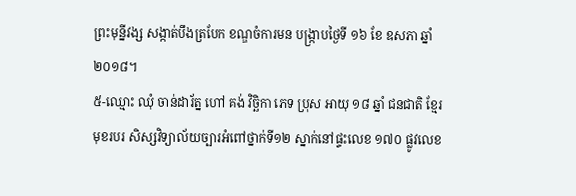ព្រះមុន្នីវង្ស សង្កាត់បឹងត្របែក ខណ្ឌចំការមន បង្ក្រាបថ្ងៃទី ១៦ ខែ ឧសភា ឆ្នាំ ២០១៨។
៥-ឈ្មោះ ឈុំ ចាន់ដារ័ត្ន ហៅ គង់ វិច្ឆិកា ភេទ ប្រុស អាយុ ១៨ ឆ្នាំ ជនជាតិ ខ្មែរ មុខរបរ សិស្សវិទ្យាល័យច្បារអំពៅថ្នាក់ទី១២ ស្នាក់នៅផ្ទះលេខ ១៧០ ផ្លូវលេខ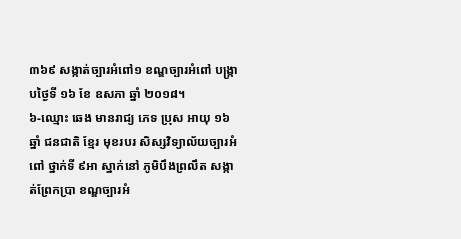៣៦៩ សង្កាត់ច្បារអំពៅ១ ខណ្ឌច្បារអំពៅ បង្ក្រាបថ្ងៃទី ១៦ ខែ ឧសភា ឆ្នាំ ២០១៨។
៦-ឈ្មោះ ឆេង មានរាជ្យ ភេទ ប្រុស អាយុ ១៦ ឆ្នាំ ជនជាតិ ខ្មែរ មុខរបរ សិស្សវិទ្យាល័យច្បារអំពៅ ថ្នាក់ទី ៩អា ស្នាក់នៅ ភូមិបឹងព្រលឹត សង្កាត់ព្រែកប្រា ខណ្ឌច្បារអំ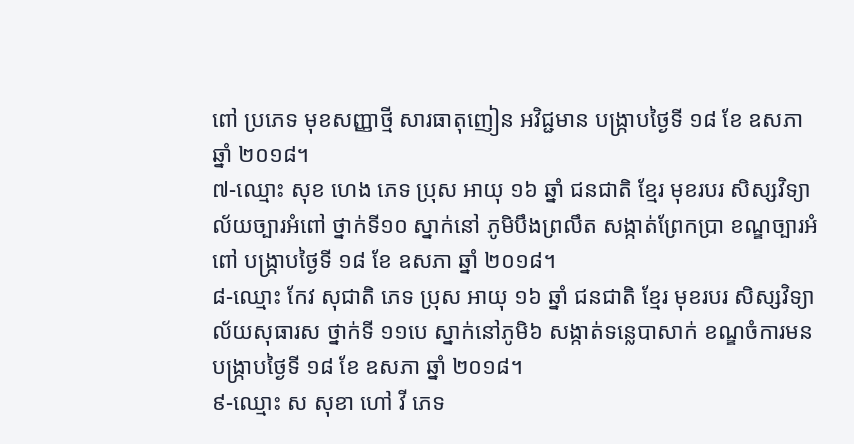ពៅ ប្រភេទ មុខសញ្ញាថ្មី សារធាតុញៀន អវិជ្ជមាន បង្ក្រាបថ្ងៃទី ១៨ ខែ ឧសភា ឆ្នាំ ២០១៨។
៧-ឈ្មោះ សុខ ហេង ភេទ ប្រុស អាយុ ១៦ ឆ្នាំ ជនជាតិ ខ្មែរ មុខរបរ សិស្សវិទ្យាល័យច្បារអំពៅ ថ្នាក់ទី១០ ស្នាក់នៅ ភូមិបឹងព្រលឹត សង្កាត់ព្រែកប្រា ខណ្ឌច្បារអំពៅ បង្ក្រាបថ្ងៃទី ១៨ ខែ ឧសភា ឆ្នាំ ២០១៨។
៨-ឈ្មោះ កែវ សុជាតិ ភេទ ប្រុស អាយុ ១៦ ឆ្នាំ ជនជាតិ ខ្មែរ មុខរបរ សិស្សវិទ្យាល័យសុធារស ថ្នាក់ទី ១១បេ ស្នាក់នៅភូមិ៦ សង្កាត់ទន្លេបាសាក់ ខណ្ឌចំការមន បង្ក្រាបថ្ងៃទី ១៨ ខែ ឧសភា ឆ្នាំ ២០១៨។
៩-ឈ្មោះ ស សុខា ហៅ វី ភេទ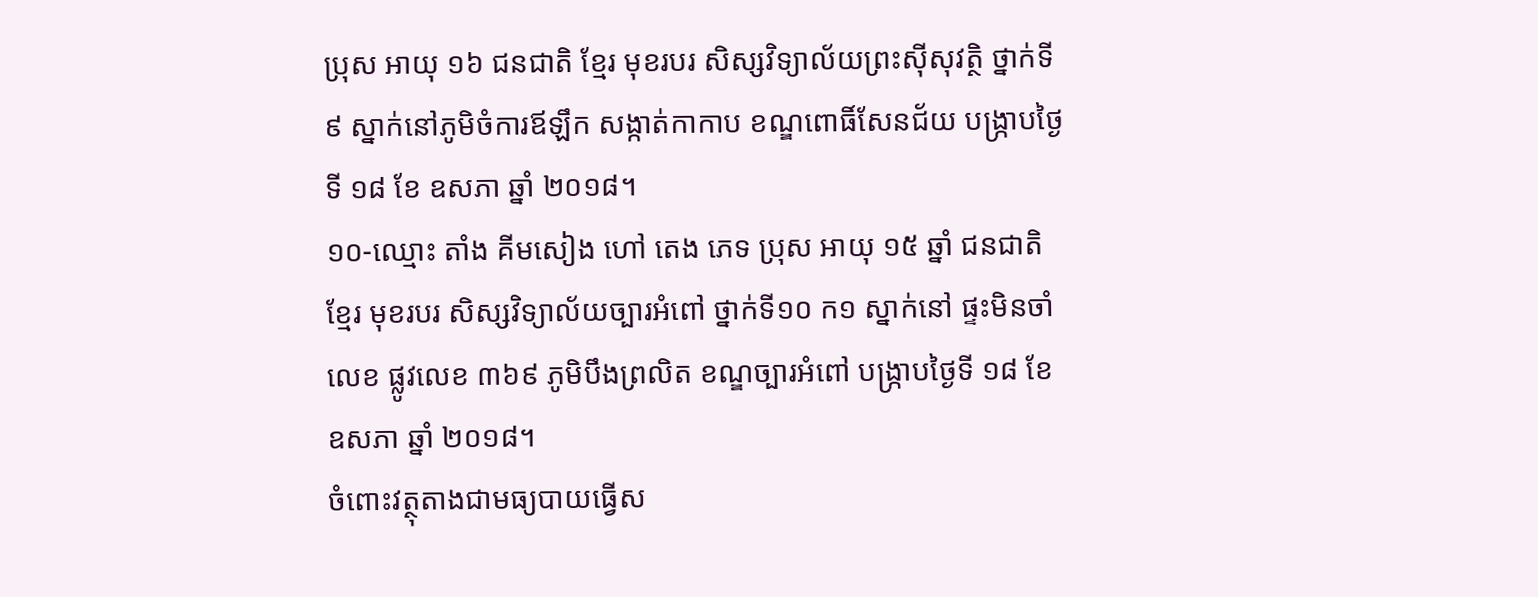ប្រុស អាយុ ១៦ ជនជាតិ ខ្មែរ មុខរបរ សិស្សវិទ្យាល័យព្រះស៊ីសុវត្ថិ ថ្នាក់ទី ៩ ស្នាក់នៅភូមិចំការឪឡឹក សង្កាត់កាកាប ខណ្ឌពោធិ៍សែនជ័យ បង្ក្រាបថ្ងៃទី ១៨ ខែ ឧសភា ឆ្នាំ ២០១៨។
១០-ឈ្មោះ តាំង គីមសៀង ហៅ តេង ភេទ ប្រុស អាយុ ១៥ ឆ្នាំ ជនជាតិ ខ្មែរ មុខរបរ សិស្សវិទ្យាល័យច្បារអំពៅ ថ្នាក់ទី១០ ក១ ស្នាក់នៅ ផ្ទះមិនចាំលេខ ផ្លូវលេខ ៣៦៩ ភូមិបឹងព្រលិត ខណ្ឌច្បារអំពៅ បង្ក្រាបថ្ងៃទី ១៨ ខែ ឧសភា ឆ្នាំ ២០១៨។
ចំពោះវត្ថុតាងជាមធ្យបាយធ្វើស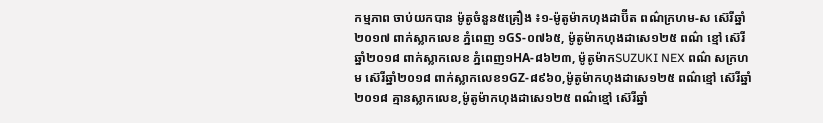កម្មភាព ចាប់យកបាន ម៉ូតូចំនួន៥គ្រឿង ៖១-ម៉ូតូម៉ាកហុងដាប៊ីត ពណ៌ក្រហម-ស ស៊េរីឆ្នាំ២០១៧ ពាក់ស្លាកលេខ ភ្នំពេញ ១GS-០៧៦៥, ម៉ូតូម៉ាកហុងដាសេ១២៥ ពណ៌ ខ្មៅ ស៊េរីឆ្នាំ២០១៨ ពាក់ស្លាកលេខ ភ្នំពេញ១HA-៨៦២៣, ម៉ូតូម៉ាកSUZUKI NEX ពណ៌ សក្រហម ស៊េរីឆ្នាំ២០១៨ ពាក់ស្លាកលេខ១GZ-៨៩៦០,ម៉ូតូម៉ាកហុងដាសេ១២៥ ពណ៌ខ្មៅ ស៊េរីឆ្នាំ២០១៨ គ្មានស្លាកលេខ,ម៉ូតូម៉ាកហុងដាសេ១២៥ ពណ៌ខ្មៅ ស៊េរីឆ្នាំ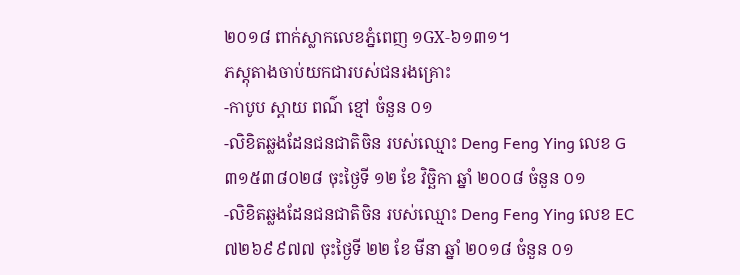២០១៨ ពាក់ស្លាកលេខភ្នំពេញ ១GX-៦១៣១។
ភស្តុតាងចាប់យកជារបស់ជនរងគ្រោះ
-កាបូប ស្ពាយ ពណ៌ ខ្មៅ ចំនួន ០១
-លិខិតឆ្លងដែនជនជាតិចិន របស់ឈ្មោះ Deng Feng Ying លេខ G៣១៥៣៨០២៨ ចុះថ្ងៃទី ១២ ខែ វិច្ឆិកា ឆ្នាំ ២០០៨ ចំនួន ០១
-លិខិតឆ្លងដែនជនជាតិចិន របស់ឈ្មោះ Deng Feng Ying លេខ EC៧២៦៩៩៧៧ ចុះថ្ងៃទី ២២ ខែ មីនា ឆ្នាំ ២០១៨ ចំនួន ០១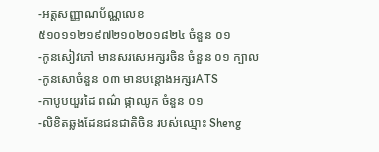-អត្តសញ្ញាណប័ណ្ណលេខ ៥១០១១២១៩៧២១០២០១៨២៤ ចំនួន ០១
-កូនសៀវភៅ មានសរសេអក្សរចិន ចំនួន ០១ ក្បាល
-កូនសោចំនួន ០៣ មានបន្តោងអក្សរATS
-កាបូបយួរដៃ ពណ៌ ផ្កាឈូក ចំនួន ០១
-លិខិតឆ្លងដែនជនជាតិចិន របស់ឈ្មោះ Sheng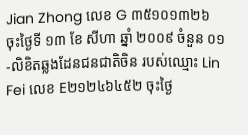Jian Zhong លេខ G ៣៥១០១៣២៦ ចុះថ្ងៃទី ១៣ ខែ សីហា ឆ្នាំ ២០០៩ ចំនួន ០១
-លិខិតឆ្លងដែនជនជាតិចិន របស់ឈ្មោះ Lin Fei លេខ E២១២៤៦៤៥២ ចុះថ្ងៃ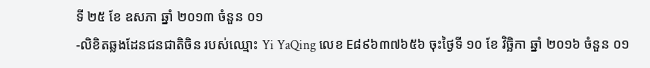ទី ២៥ ខែ ឧសភា ឆ្នាំ ២០១៣ ចំនួន ០១
-លិខិតឆ្លងដែនជនជាតិចិន របស់ឈ្មោះ Yi YaQing លេខ E៨៩៦៣៧៦៥៦ ចុះថ្ងៃទី ១០ ខែ វិច្ឆិកា ឆ្នាំ ២០១៦ ចំនួន ០១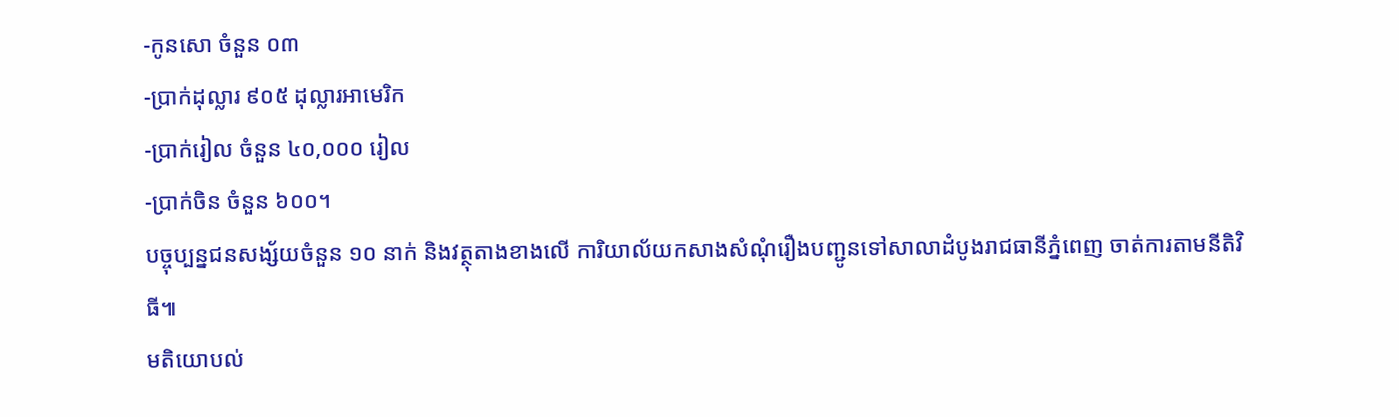-កូនសោ ចំនួន ០៣
-ប្រាក់ដុល្លារ ៩០៥ ដុល្លារអាមេរិក
-ប្រាក់រៀល ចំនួន ៤០,០០០ រៀល
-ប្រាក់ចិន ចំនួន ៦០០។
បច្ចុប្បន្នជនសង្ស័យចំនួន ១០ នាក់ និងវត្ថុតាងខាងលើ ការិយាល័យកសាងសំណុំរឿងបញ្ជូនទៅសាលាដំបូងរាជធានីភ្នំពេញ ចាត់ការតាមនីតិវិធី៕
មតិយោបល់